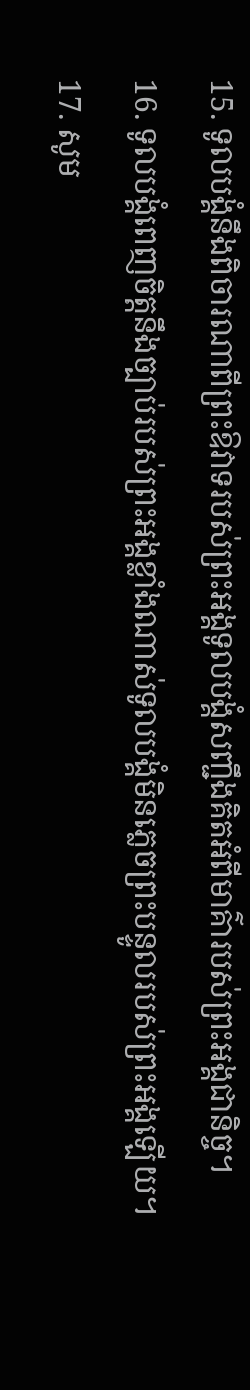15. ទូលបង្គំនឹងពិចារណាពីព្រះឱវាទរបស់ព្រះអង្គទូលបង្គំសញ្ជឹងគិតអំពីមាគ៌ារបស់ព្រះអង្គជានិច្ច។
16. ទូលបង្គំពេញចិត្តនឹងច្បាប់របស់ព្រះអង្គខ្លាំងណាស់ទូលបង្គំមិនភ្លេចព្រះបន្ទូលរបស់ព្រះអង្គឡើយ។
17. សូម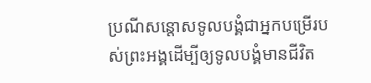ប្រណីសន្ដោសទូលបង្គំជាអ្នកបម្រើរបស់ព្រះអង្គដើម្បីឲ្យទូលបង្គំមានជីវិត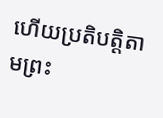ហើយប្រតិបត្តិតាមព្រះ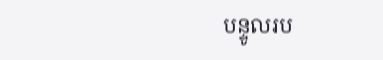បន្ទូលរប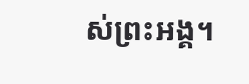ស់ព្រះអង្គ។